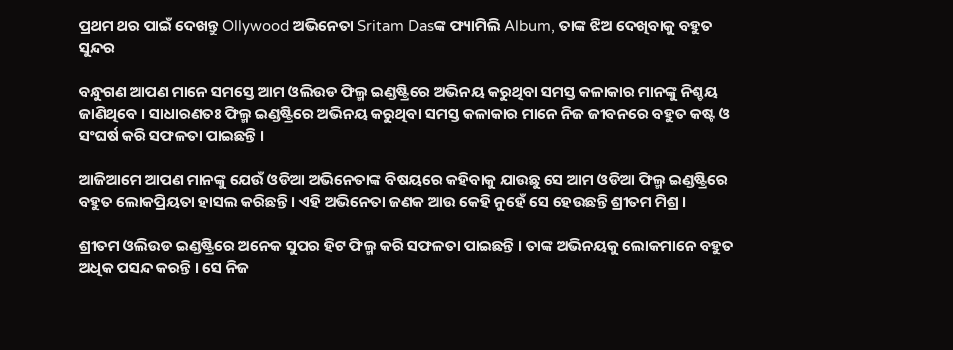ପ୍ରଥମ ଥର ପାଇଁ ଦେଖନ୍ତୁ Ollywood ଅଭିନେତା Sritam Dasଙ୍କ ଫ୍ୟାମିଲି Album, ତାଙ୍କ ଝିଅ ଦେଖିବାକୁ ବହୁତ ସୁନ୍ଦର

ବନ୍ଧୁଗଣ ଆପଣ ମାନେ ସମସ୍ତେ ଆମ ଓଲିଉଡ ଫିଲ୍ମ ଇଣ୍ଡଷ୍ଟ୍ରିରେ ଅଭିନୟ କରୁଥିବା ସମସ୍ତ କଳାକାର ମାନଙ୍କୁ ନିଶ୍ଚୟ ଜାଣିଥିବେ । ସାଧାରଣତଃ ଫିଲ୍ମ ଇଣ୍ଡଷ୍ଟ୍ରିରେ ଅଭିନୟ କରୁଥିବା ସମସ୍ତ କଳାକାର ମାନେ ନିଜ ଜୀବନରେ ବହୁତ କଷ୍ଟ ଓ ସଂଘର୍ଷ କରି ସଫଳତା ପାଇଛନ୍ତି ।

ଆଜିଆମେ ଆପଣ ମାନଙ୍କୁ ଯେଉଁ ଓଡିଆ ଅଭିନେତାଙ୍କ ବିଷୟରେ କହିବାକୁ ଯାଉଛୁ ସେ ଆମ ଓଡିଆ ଫିଲ୍ମ ଇଣ୍ଡଷ୍ଟ୍ରିରେ ବହୁତ ଲୋକପ୍ରିୟତା ହାସଲ କରିଛନ୍ତି । ଏହି ଅଭିନେତା ଜଣକ ଆଉ କେହି ନୁହେଁ ସେ ହେଉଛନ୍ତି ଶ୍ରୀତମ ମିଶ୍ର ।

ଶ୍ରୀତମ ଓଲିଉଡ ଇଣ୍ଡଷ୍ଟ୍ରିରେ ଅନେକ ସୁପର ହିଟ ଫିଲ୍ମ କରି ସଫଳତା ପାଇଛନ୍ତି । ତାଙ୍କ ଅଭିନୟକୁ ଲୋକମାନେ ବହୁତ ଅଧିକ ପସନ୍ଦ କରନ୍ତି । ସେ ନିଜ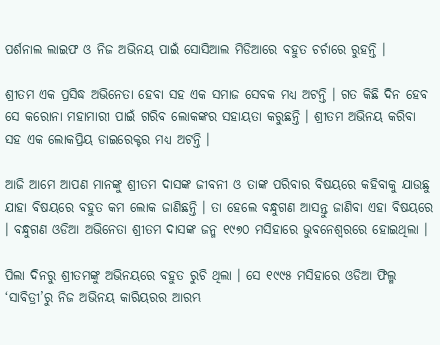ପର୍ଶନାଲ ଲାଇଫ ଓ ନିଜ ଅଭିନୟ ପାଇଁ ସୋସିଆଲ ମିଡିଆରେ ବହୁତ ଚର୍ଚାରେ ରୁହନ୍ତି ।

ଶ୍ରୀତମ ଏକ ପ୍ରସିଦ୍ଧ ଅଭିନେତା ହେବା ସହ ଏକ ସମାଜ ସେବକ ମଧ୍ୟ ଅଟନ୍ତି । ଗତ କିଛି ଦିନ ହେବ ସେ କରୋନା ମହାମାରୀ ପାଇଁ ଗରିବ ଲୋକଙ୍କର ସହାୟତା କରୁଛନ୍ତି । ଶ୍ରୀତମ ଅଭିନୟ କରିବା ସହ ଏକ ଲୋକପ୍ରିୟ ଡାଇରେକ୍ଟର ମଧ୍ୟ ଅଟନ୍ତି ।

ଆଜି ଆମେ ଆପଣ ମାନଙ୍କୁ ଶ୍ରୀତମ ଦାସଙ୍କ ଜୀବନୀ ଓ ତାଙ୍କ ପରିବାର ବିଷୟରେ କହିବାକୁ ଯାଉଛୁ ଯାହା ବିଷୟରେ ବହୁତ କମ ଲୋକ ଜାଣିଛନ୍ତି । ତା ହେଲେ ବନ୍ଧୁଗଣ ଆସନ୍ତୁ ଜାଣିବା ଏହା ବିଷୟରେ । ବନ୍ଧୁଗଣ ଓଡିଆ ଅଭିନେତା ଶ୍ରୀତମ ଦାସଙ୍କ ଜନ୍ମ ୧୯୭୦ ମସିହାରେ ଭୁବନେଶ୍ଵରରେ ହୋଇଥିଲା ।

ପିଲା ଦିନରୁ ଶ୍ରୀତମଙ୍କୁ ଅଭିନୟରେ ବହୁତ ରୁଚି ଥିଲା । ସେ ୧୯୯୫ ମସିହାରେ ଓଡିଆ ଫିଲ୍ମ ‘ସାବିତ୍ରୀ’ରୁ ନିଜ ଅଭିନୟ କାରିୟରର ଆରମ୍ଭ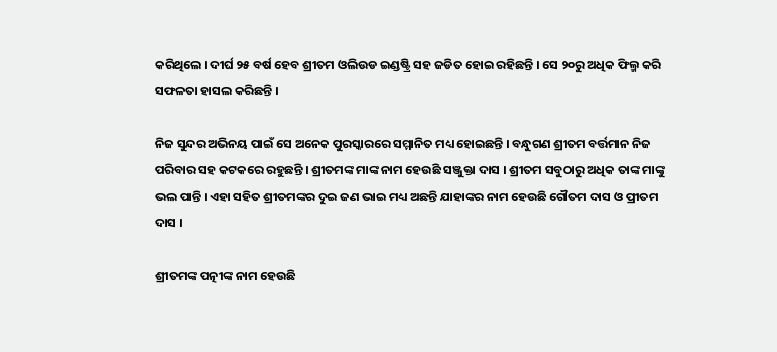କରିଥିଲେ । ଦୀର୍ଘ ୨୫ ବର୍ଷ ହେବ ଶ୍ରୀତମ ଓଲିଉଡ ଇଣ୍ଡଷ୍ଟ୍ରି ସହ ଜଡିତ ହୋଇ ରହିଛନ୍ତି । ସେ ୨୦ରୁ ଅଧିକ ଫିଲ୍ମ କରି ସଫଳତା ହାସଲ କରିଛନ୍ତି ।

ନିଜ ସୁନ୍ଦର ଅଭିନୟ ପାଇଁ ସେ ଅନେକ ପୁରସ୍କାରରେ ସମ୍ମାନିତ ମଧ୍ୟ ହୋଇଛନ୍ତି । ବନ୍ଧୁଗଣ ଶ୍ରୀତମ ବର୍ତ୍ତମାନ ନିଜ ପରିବାର ସହ କଟକରେ ରହୁଛନ୍ତି । ଶ୍ରୀତମଙ୍କ ମାଙ୍କ ନାମ ହେଉଛି ସଞ୍ଜୁକ୍ତା ଦାସ । ଶ୍ରୀତମ ସବୁଠାରୁ ଅଧିକ ତାଙ୍କ ମାଙ୍କୁ ଭଲ ପାନ୍ତି । ଏହା ସହିତ ଶ୍ରୀତମଙ୍କର ଦୁଇ ଜଣ ଭାଇ ମଧ୍ୟ ଅଛନ୍ତି ଯାହାଙ୍କର ନାମ ହେଉଛି ଗୌତମ ଦାସ ଓ ପ୍ରୀତମ ଦାସ ।

ଶ୍ରୀତମଙ୍କ ପତ୍ନୀଙ୍କ ନାମ ହେଉଛି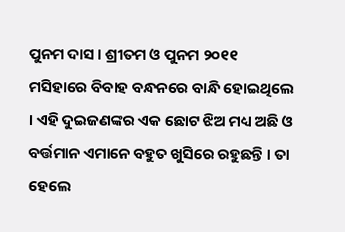ପୁନମ ଦାସ । ଶ୍ରୀତମ ଓ ପୁନମ ୨୦୧୧ ମସିହାରେ ବିବାହ ବନ୍ଧନରେ ବାନ୍ଧି ହୋଇଥିଲେ । ଏହି ଦୁଇଜଣଙ୍କର ଏକ ଛୋଟ ଝିଅ ମଧ୍ୟ ଅଛି ଓ ବର୍ତ୍ତମାନ ଏମାନେ ବହୁତ ଖୁସିରେ ରହୁଛନ୍ତି । ତା ହେଲେ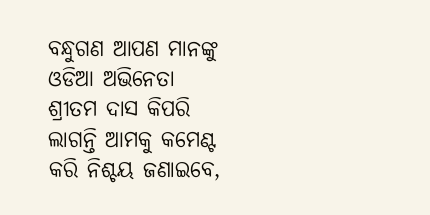ବନ୍ଧୁଗଣ ଆପଣ ମାନଙ୍କୁ ଓଡିଆ ଅଭିନେତା ଶ୍ରୀତମ ଦାସ କିପରି ଲାଗନ୍ତି ଆମକୁ କମେଣ୍ଟ କରି ନିଶ୍ଚୟ ଜଣାଇବେ,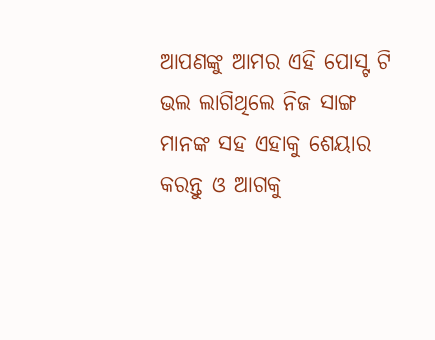ଆପଣଙ୍କୁ ଆମର ଏହି ପୋସ୍ଟ ଟି ଭଲ ଲାଗିଥିଲେ ନିଜ ସାଙ୍ଗ ମାନଙ୍କ ସହ ଏହାକୁ ଶେୟାର କରନ୍ତୁ ଓ ଆଗକୁ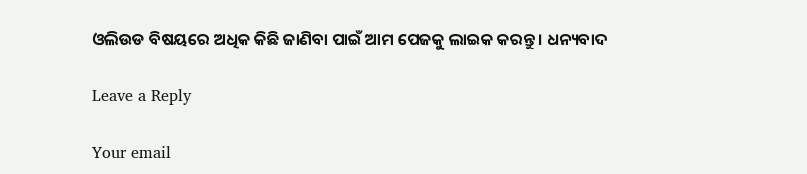ଓଲିଉଡ ବିଷୟରେ ଅଧିକ କିଛି ଜାଣିବା ପାଇଁ ଆମ ପେଜକୁ ଲାଇକ କରନ୍ତୁ । ଧନ୍ୟବାଦ

Leave a Reply

Your email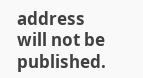address will not be published.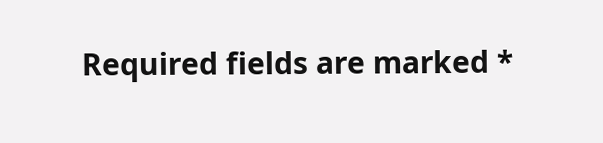Required fields are marked *